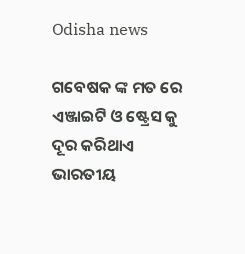Odisha news

ଗବେଷକ ଙ୍କ ମତ ରେ ଏଞ୍ଜାଇଟି ଓ ଷ୍ଟ୍ରେସ କୁ ଦୂର କରିଥାଏ ଭାରତୀୟ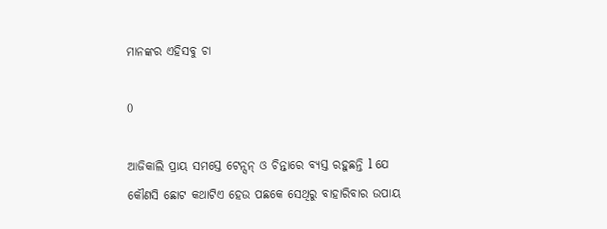ମାନଙ୍କର ଏହିସବୁ ଚା

0

ଆଜିକାଲି ପ୍ରାୟ ସମସ୍ତେ ଟେନ୍ସନ୍ ଓ ଚିନ୍ତାରେ ବ୍ୟସ୍ତ ରହୁଛନ୍ତି l ଯେ କୌଣସି ଛୋଟ କଥାଟିଏ ହେଉ ପଛକେ ସେଥିରୁ ବାହାରିବାର ଉପାୟ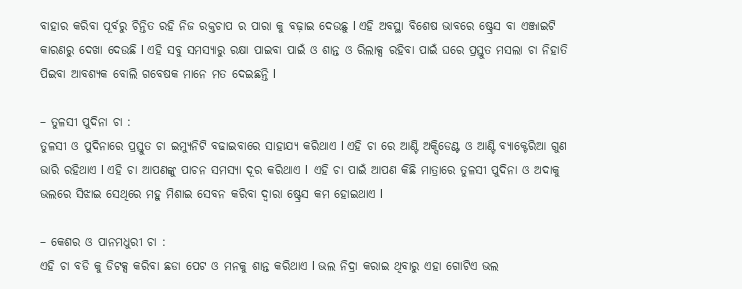ବାହାର କରିବା ପୂର୍ବରୁ ଚିନ୍ତିତ ରହି ନିଜ ରକ୍ତଚାପ ର ପାରା କୁ ବଢ଼ାଇ ଦେଉଛୁ l ଏହି ଅବସ୍ଥା ବିଶେଷ ଭାବରେ ଷ୍ଟ୍ରେସ ବା ଏଞ୍ଜାଇଟି କାରଣରୁ ଦେଖା ଦେଉଛି l ଏହି ସବୁ ସମସ୍ୟାରୁ ରକ୍ଷା ପାଇବା ପାଇଁ ଓ ଶାନ୍ତ ଓ ରିଲାକ୍ସ ରହିବା ପାଇଁ ଘରେ ପ୍ରସ୍ତୁତ ମସଲା ଚା ନିହାତି ପିଇବା ଆବଶ୍ୟକ ବୋଲି ଗବେଷକ ମାନେ ମତ ଦେଇଛନ୍ତି l

– ତୁଳସୀ ପୁଦିନା ଚା :
ତୁଳସୀ ଓ ପୁଦିନାରେ ପ୍ରସ୍ତୁତ ଚା ଇମ୍ୟୁନିଟି ବଢାଇବାରେ ସାହାଯ୍ୟ କରିଥାଏ l ଏହି ଚା ରେ ଆଣ୍ଟି ଅକ୍ସିଡେଣ୍ଟ ଓ ଆଣ୍ଟି ବ୍ୟାକ୍ଟେରିଆ ଗୁଣ ଭାରି ରହିଥାଏ l ଏହି ଚା ଆପଣଙ୍କୁ ପାଚନ ସମସ୍ୟା ଦୂର କରିଥାଏ l  ଏହି ଚା ପାଇଁ ଆପଣ କିଛି ମାତ୍ରାରେ ତୁଳସୀ ପୁଦିନା ଓ ଅଦାକୁ ଭଲରେ ସିଝାଇ ସେଥିରେ ମହୁ ମିଶାଇ ସେବନ କରିବା ଦ୍ୱାରା ଷ୍ଟ୍ରେସ କମ ହୋଇଥାଏ l

– କେଶର ଓ ପାନମଧୁରୀ ଚା :
ଏହି ଚା ବଡି କୁ ଡିଟକ୍ସ କରିବା ଛଡା ପେଟ ଓ ମନକୁ ଶାନ୍ତ କରିଥାଏ l ଭଲ ନିଦ୍ରା କରାଇ ଥିବାରୁ ଏହା ଗୋଟିଏ ଭଲ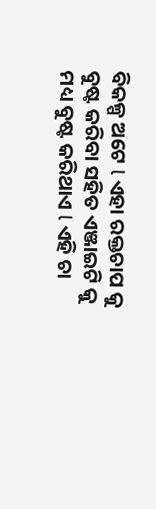ବିକଳ୍ପ ଅଟେ l ଏହା ରକ୍ତଚାପ କୁ ବୁଷ୍ଟ କରିବା ସହିତ ଏଞ୍ଜାଇଟି କୁ ମଧ୍ୟ ବୁଷ୍ଟ କରିଥାଏ l ଏହି ଚା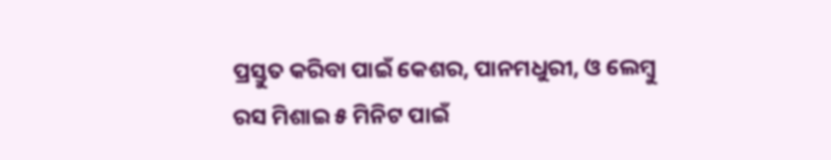ପ୍ରସ୍ତୁତ କରିବା ପାଇଁ କେଶର, ପାନମଧୁରୀ, ଓ ଲେମ୍ବୁ ରସ ମିଶାଇ ୫ ମିନିଟ ପାଇଁ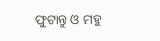ଫୁଟାନ୍ତୁ ଓ ମହୁ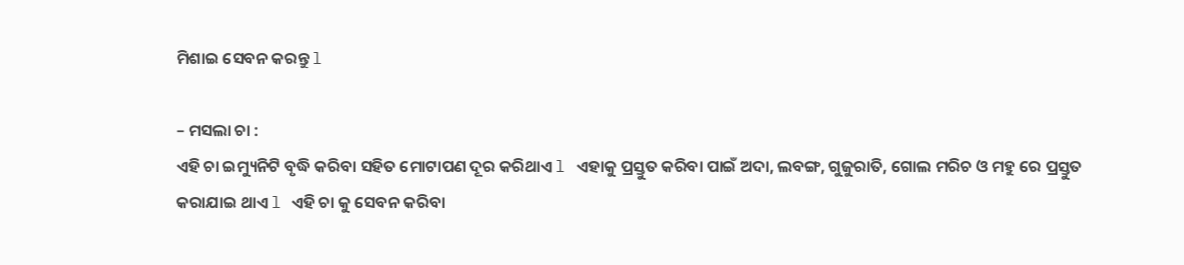ମିଶାଇ ସେବନ କରନ୍ତୁ l

– ମସଲା ଚା :
ଏହି ଚା ଇମ୍ୟୁନିଟି ବୃଦ୍ଧି କରିବା ସହିତ ମୋଟାପଣ ଦୂର କରିଥାଏ l ଏହାକୁ ପ୍ରସ୍ତୁତ କରିବା ପାଇଁ ଅଦା, ଲବଙ୍ଗ, ଗୁଜୁରାତି, ଗୋଲ ମରିଚ ଓ ମହୁ ରେ ପ୍ରସ୍ତୁତ କରାଯାଇ ଥାଏ l ଏହି ଚା କୁ ସେବନ କରିବା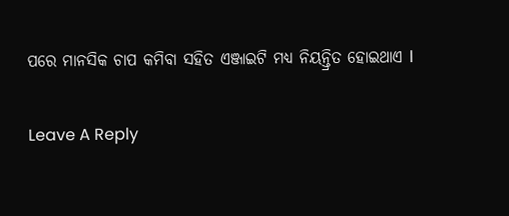ପରେ ମାନସିକ ଚାପ କମିବା ସହିତ ଏଞ୍ଜାଇଟି ମଧ୍ୟ ନିୟନ୍ତ୍ରିତ ହୋଇଥାଏ l

Leave A Reply